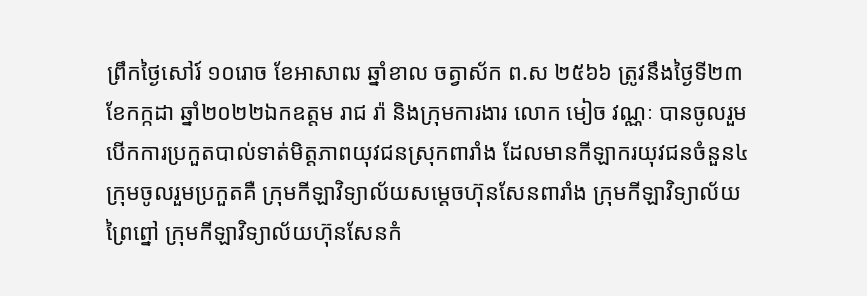ព្រឹកថ្ងៃសៅរ៍ ១០រោច ខែអាសាឍ ឆ្នាំខាល ចត្វាស័ក ព.ស ២៥៦៦ ត្រូវនឹងថ្ងៃទី២៣ ខែកក្កដា ឆ្នាំ២០២២ឯកឧត្តម រាជ រ៉ា និងក្រុមការងារ លោក មៀច វណ្ណៈ បានចូលរួមបើកការប្រកួតបាល់ទាត់មិត្តភាពយុវជនស្រុកពារាំង ដែលមានកីឡាករយុវជនចំនួន៤ក្រុមចូលរួមប្រកួតគឺ ក្រុមកីឡាវិទ្យាល័យសម្តេចហ៊ុនសែនពារាំង ក្រុមកីឡាវិទ្យាល័យព្រៃព្នៅ ក្រុមកីឡាវិទ្យាល័យហ៊ុនសែនកំ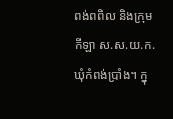ពង់ពពិល និងក្រុមកីឡា ស.ស.យ.ក. ឃុំកំពង់ប្រាំង។ ក្នុ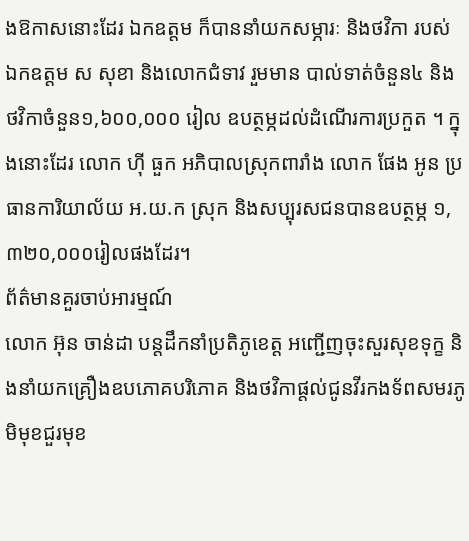ងឱកាសនោះដែរ ឯកឧត្តម ក៏បាននាំយកសម្ភារៈ និងថវិកា របស់ ឯកឧត្តម ស សុខា និងលោកជំទាវ រួមមាន បាល់ទាត់ចំនួន៤ និងថវិកាចំនួន១,៦០០,០០០ រៀល ឧបត្ថម្ភដល់ដំណើរការប្រកួត ។ ក្នុងនោះដែរ លោក ហ៊ី ធួក អភិបាលស្រុកពារាំង លោក ផែង អូន ប្រធានការិយាល័យ អ.យ.ក ស្រុក និងសប្បុរសជនបានឧបត្ថម្ភ ១,៣២០,០០០រៀលផងដែរ។
ព័ត៌មានគួរចាប់អារម្មណ៍
លោក អ៊ុន ចាន់ដា បន្តដឹកនាំប្រតិភូខេត្ត អញ្ជើញចុះសួរសុខទុក្ខ និងនាំយកគ្រឿងឧបភោគបរិភោគ និងថវិកាផ្តល់ជូនវីរកងទ័ពសមរភូមិមុខជួរមុខ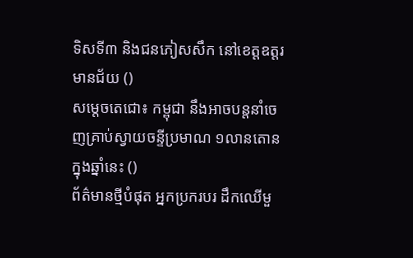ទិសទី៣ និងជនភៀសសឹក នៅខេត្តឧត្តរមានជ័យ ()
សម្ដេចតេជោ៖ កម្ពុជា នឹងអាចបន្តនាំចេញគ្រាប់ស្វាយចន្ទីប្រមាណ ១លានតោន ក្នុងឆ្នាំនេះ ()
ព័ត៌មានថ្មីបំផុត អ្នកប្រករបរ ដឹកឈើមួ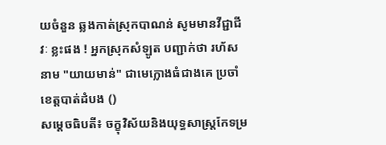យចំនួន ឆ្លងកាត់ស្រុកបាណន់ សូមមានវីជ្ជាជីវៈ ខ្លះផង ! អ្នកស្រុកសំឡូត បញ្ជាក់ថា រហ័សនាម "យាយមាន់" ជាមេក្លោងធំជាងគេ ប្រចាំខេត្តបាត់ដំបង ()
សម្ដេចធិបតី៖ ចក្ខុវិស័យនិងយុទ្ធសាស្ត្រកែទម្រ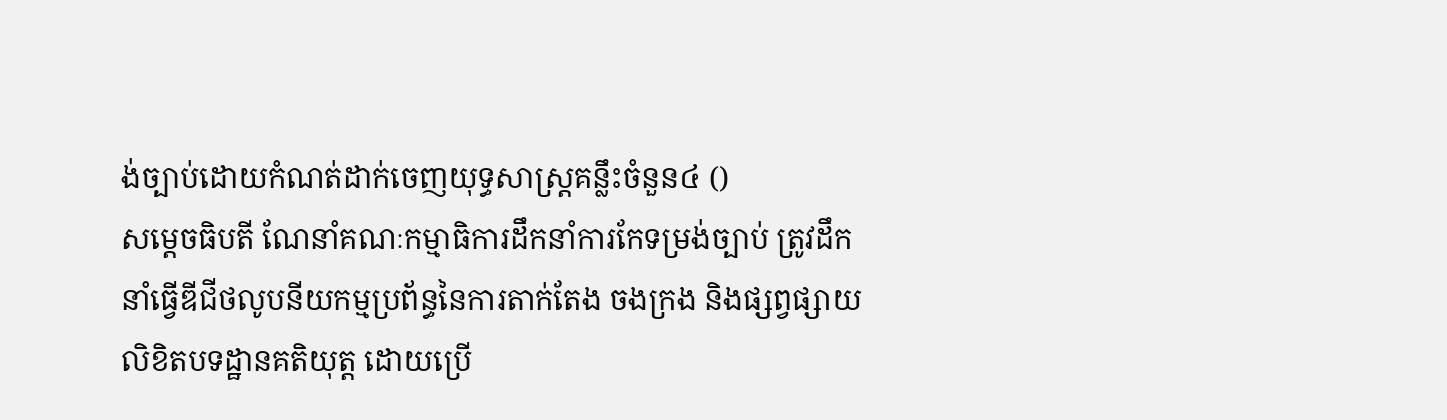ង់ច្បាប់ដោយកំណត់ដាក់ចេញយុទ្ធសាស្ត្រគន្លឹះចំនួន៤ ()
សម្ដេចធិបតី ណែនាំគណៈកម្មាធិការដឹកនាំការកែទម្រង់ច្បាប់ ត្រូវដឹកនាំធ្វើឌីជីថលូបនីយកម្មប្រព័ន្ធនៃការតាក់តែង ចងក្រង និងផ្សព្វផ្សាយលិខិតបទដ្ឋានគតិយុត្ត ដោយប្រើ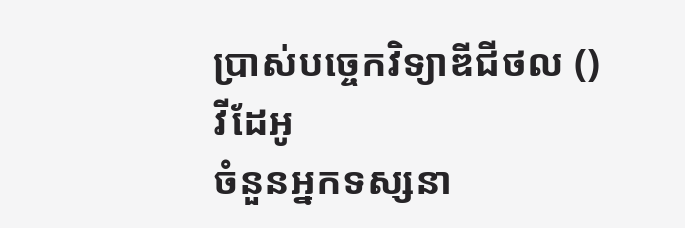ប្រាស់បច្ចេកវិទ្យាឌីជីថល ()
វីដែអូ
ចំនួនអ្នកទស្សនា